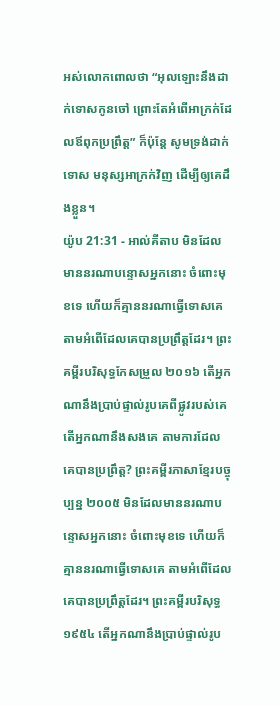អស់លោកពោលថា “អុលឡោះនឹងដាក់ទោសកូនចៅ ព្រោះតែអំពើអាក្រក់ដែលឪពុកប្រព្រឹត្ត” ក៏ប៉ុន្តែ សូមទ្រង់ដាក់ទោស មនុស្សអាក្រក់វិញ ដើម្បីឲ្យគេដឹងខ្លួន។
យ៉ូប 21:31 - អាល់គីតាប មិនដែលមាននរណាបន្ទោសអ្នកនោះ ចំពោះមុខទេ ហើយក៏គ្មាននរណាធ្វើទោសគេ តាមអំពើដែលគេបានប្រព្រឹត្តដែរ។ ព្រះគម្ពីរបរិសុទ្ធកែសម្រួល ២០១៦ តើអ្នកណានឹងប្រាប់ផ្ទាល់រូបគេពីផ្លូវរបស់គេ តើអ្នកណានឹងសងគេ តាមការដែលគេបានប្រព្រឹត្ត? ព្រះគម្ពីរភាសាខ្មែរបច្ចុប្បន្ន ២០០៥ មិនដែលមាននរណាបន្ទោសអ្នកនោះ ចំពោះមុខទេ ហើយក៏គ្មាននរណាធ្វើទោសគេ តាមអំពើដែលគេបានប្រព្រឹត្តដែរ។ ព្រះគម្ពីរបរិសុទ្ធ ១៩៥៤ តើអ្នកណានឹងប្រាប់ផ្ទាល់រូប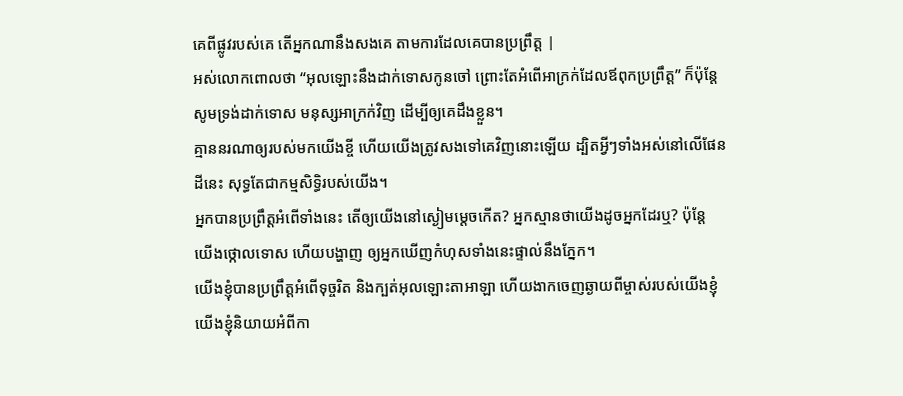គេពីផ្លូវរបស់គេ តើអ្នកណានឹងសងគេ តាមការដែលគេបានប្រព្រឹត្ត |
អស់លោកពោលថា “អុលឡោះនឹងដាក់ទោសកូនចៅ ព្រោះតែអំពើអាក្រក់ដែលឪពុកប្រព្រឹត្ត” ក៏ប៉ុន្តែ សូមទ្រង់ដាក់ទោស មនុស្សអាក្រក់វិញ ដើម្បីឲ្យគេដឹងខ្លួន។
គ្មាននរណាឲ្យរបស់មកយើងខ្ចី ហើយយើងត្រូវសងទៅគេវិញនោះឡើយ ដ្បិតអ្វីៗទាំងអស់នៅលើផែនដីនេះ សុទ្ធតែជាកម្មសិទ្ធិរបស់យើង។
អ្នកបានប្រព្រឹត្តអំពើទាំងនេះ តើឲ្យយើងនៅស្ងៀមម្ដេចកើត? អ្នកស្មានថាយើងដូចអ្នកដែរឬ? ប៉ុន្តែ យើងថ្កោលទោស ហើយបង្ហាញ ឲ្យអ្នកឃើញកំហុសទាំងនេះផ្ទាល់នឹងភ្នែក។
យើងខ្ញុំបានប្រព្រឹត្តអំពើទុច្ចរិត និងក្បត់អុលឡោះតាអាឡា ហើយងាកចេញឆ្ងាយពីម្ចាស់របស់យើងខ្ញុំ យើងខ្ញុំនិយាយអំពីកា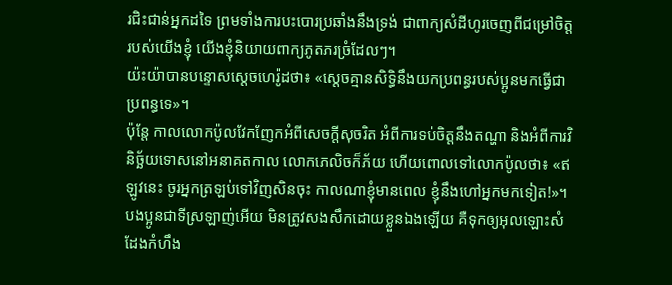រជិះជាន់អ្នកដទៃ ព្រមទាំងការបះបោរប្រឆាំងនឹងទ្រង់ ជាពាក្យសំដីហូរចេញពីជម្រៅចិត្តរបស់យើងខ្ញុំ យើងខ្ញុំនិយាយពាក្យភូតភរច្រំដែលៗ។
យ៉ះយ៉ាបានបន្ទោសស្ដេចហេរ៉ូដថា៖ «ស្តេចគ្មានសិទ្ធិនឹងយកប្រពន្ធរបស់ប្អូនមកធ្វើជាប្រពន្ធទេ»។
ប៉ុន្ដែ កាលលោកប៉ូលវែកញែកអំពីសេចក្ដីសុចរិត អំពីការទប់ចិត្ដនឹងតណ្ហា និងអំពីការវិនិច្ឆ័យទោសនៅអនាគតកាល លោកភេលិចក៏ភ័យ ហើយពោលទៅលោកប៉ូលថា៖ «ឥឡូវនេះ ចូរអ្នកត្រឡប់ទៅវិញសិនចុះ កាលណាខ្ញុំមានពេល ខ្ញុំនឹងហៅអ្នកមកទៀត!»។
បងប្អូនជាទីស្រឡាញ់អើយ មិនត្រូវសងសឹកដោយខ្លួនឯងឡើយ គឺទុកឲ្យអុលឡោះសំដែងកំហឹង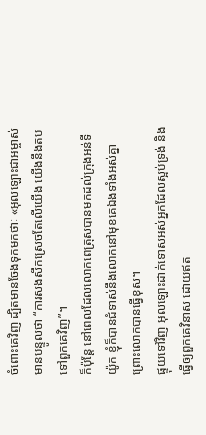ចំពោះគេវិញ ដ្បិតមានចែងទុកមកថាៈ «អុលឡោះជាអម្ចាស់មានបន្ទូលថា “ការសងសឹកស្រេចតែលើយើង យើងនឹងតបទៅពួកគេវិញ”។
ក៏ប៉ុន្ដែ នៅពេលដែលលោកពេត្រុសបានមកដល់ក្រុងអន់ទីយ៉ូក ខ្ញុំក៏បានជំទាស់នឹងលោកនៅមុខគេឯងទាំងអស់គ្នា ព្រោះលោកបានធ្វើខុស។
ផ្ទុយទៅវិញ អុលឡោះដាក់ទោសអស់អ្នកដែលស្អប់ទ្រង់ និងធ្វើឲ្យពួកគេវិនាស ដោយឥត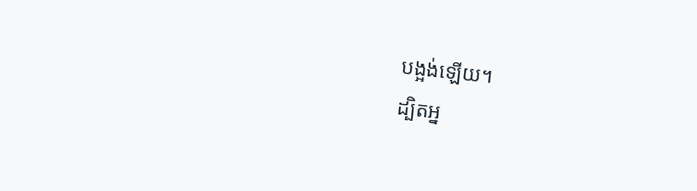បង្អង់ឡើយ។
ដ្បិតអ្ន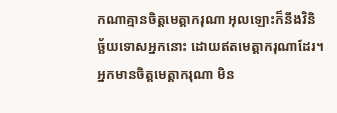កណាគ្មានចិត្ដមេត្ដាករុណា អុលឡោះក៏នឹងវិនិច្ឆ័យទោសអ្នកនោះ ដោយឥតមេត្ដាករុណាដែរ។ អ្នកមានចិត្ដមេត្ដាករុណា មិន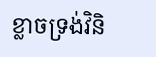ខ្លាចទ្រង់វិនិ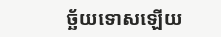ច្ឆ័យទោសឡើយ